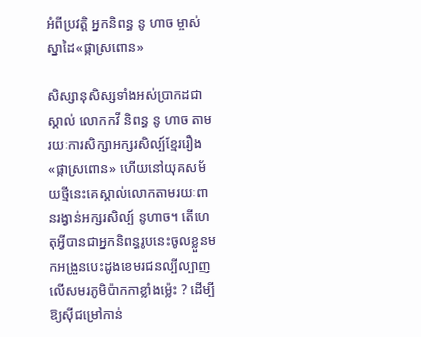អំពីប្រវត្តិ អ្នកនិពន្ធ នូ ហាច ម្ចាស់ស្នាដៃ«ផ្កាស្រពោន»

សិស្សានុសិស្សទាំងអស់ប្រាកដជាស្គាល់ លោកកវី និពន្ធ នូ ហាច តាមរយៈការសិក្សាអក្សរសិល្ប៍ខ្មែររឿង «ផ្កាស្រពោន» ហើយនៅយុគសម័យថ្មីនេះគេស្គាល់លោកតាមរយៈពានរង្វាន់អក្សរសិល្ប៍ នូហាច។ តើហេតុអី្វបានជាអ្នកនិពន្ធរូបនេះចូលខ្លួនមកអង្រួនបេះដូងខេមរជនល្បីល្បាញលើសមរភូមិប៉ាកកាខ្លាំងម៉្លេះ ? ដើម្បីឱ្យស៊ីជម្រៅកាន់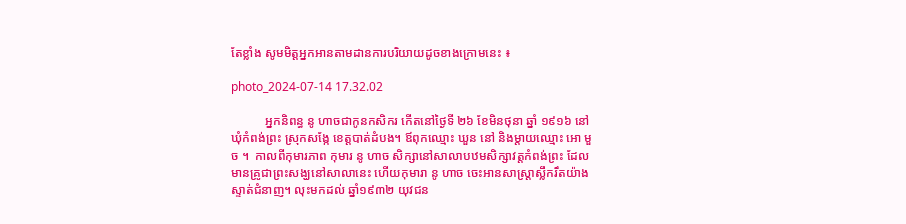តែខ្លាំង សូមមិត្តអ្នកអានតាមដានការបរិយាយដូចខាងក្រោមនេះ ៖

photo_2024-07-14 17.32.02

           អ្នកនិពន្ធ នូ ហាចជាកូនកសិករ កើតនៅថ្ងៃទី ២៦ ខែមិនថុនា ឆ្នាំ ១៩១៦ នៅឃុំកំពង់ព្រះ ស្រុកសង្កែ ខេត្តបាត់ដំបង។ ឪពុកឈ្មោះ ឃួន នៅ និងម្តាយឈ្មោះ អោ មួច ។  កាលពីកុមារភាព កុមារ នូ ហាច សិក្សានៅសាលាបឋមសិក្សាវត្តកំពង់ព្រះ ដែលមានគ្រូជាព្រះសង្ឃនៅសាលានេះ ហើយកុមារា នូ ហាច ចេះអានសាស្រ្តាស្លឹករឹតយ៉ាងស្ទាត់ជំនាញ។ លុះមកដល់ ឆ្នាំ១៩៣២ យុវជន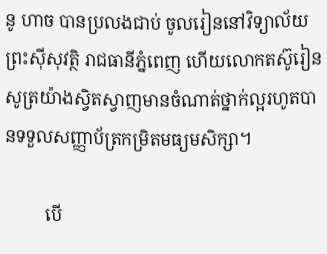នូ ហាច បានប្រលងជាប់ ចូលរៀននៅវិទ្យាល័យព្រះស៊ីសុវត្ថិ រាជធានីភ្នំពេញ ហើយលោកតស៊ូរៀនសូត្រយ៉ាងស្វិតស្វាញមានចំណាត់ថ្នាក់ល្អរហូតបានទទួលសញ្ញាប័ត្រកម្រិតមធ្យមសិក្សា។

         បើ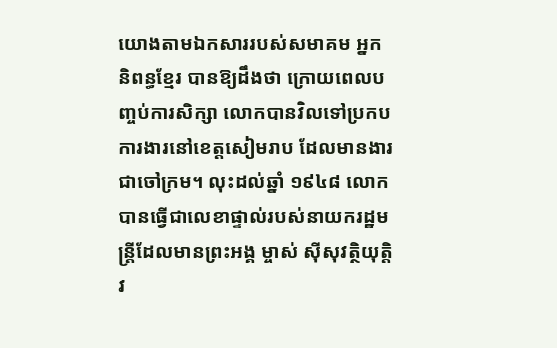យោងតាមឯកសាររបស់សមាគម អ្នកនិពន្ធខ្មែរ បានឱ្យដឹងថា ក្រោយពេលបញ្ចប់ការសិក្សា លោកបានវិលទៅប្រកបការងារនៅខេត្តសៀមរាប ដែលមានងារជាចៅក្រម។ លុះដល់ឆ្នាំ ១៩៤៨ លោកបានធ្វើជាលេខាផ្ទាល់របស់នាយករដ្ឋមន្រ្តីដែលមានព្រះអង្គ ម្ចាស់ ស៊ីសុវត្ថិយុត្តិវ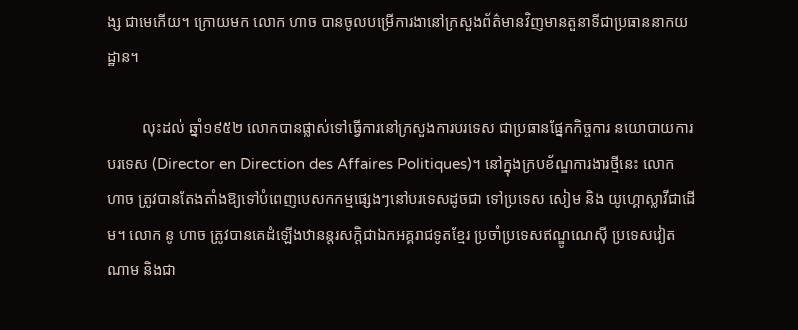ង្ស ជាមេកើយ។ ក្រោយមក លោក ហាច បានចូលបម្រើការងានៅក្រសួងព័ត៌មានវិញមានតួនាទីជាប្រធាននាកយដ្ឋាន។

         លុះដល់ ឆ្នាំ១៩៥២ លោកបានផ្លាស់ទៅធ្វើការនៅក្រសួងការបរទេស ជាប្រធានផ្នែកកិច្ចការ នយោបាយការបរទេស (Director en Direction des Affaires Politiques)។ នៅក្នុងក្របខ័ណ្ឌការងារថ្មីនេះ លោក ហាច ត្រូវបានតែងតាំងឱ្យទៅបំពេញបេសកកម្មផ្សេងៗនៅបរទេសដូចជា ទៅប្រទេស សៀម និង យូហ្គោស្លាវីជាដើម។ លោក នូ ហាច ត្រូវបានគេដំឡើងឋានន្តរសក្តិជាឯកអគ្គរាជទូតខ្មែរ ប្រចាំប្រទេសឥណ្ឌូណេស៊ី ប្រទេសវៀតណាម និងជា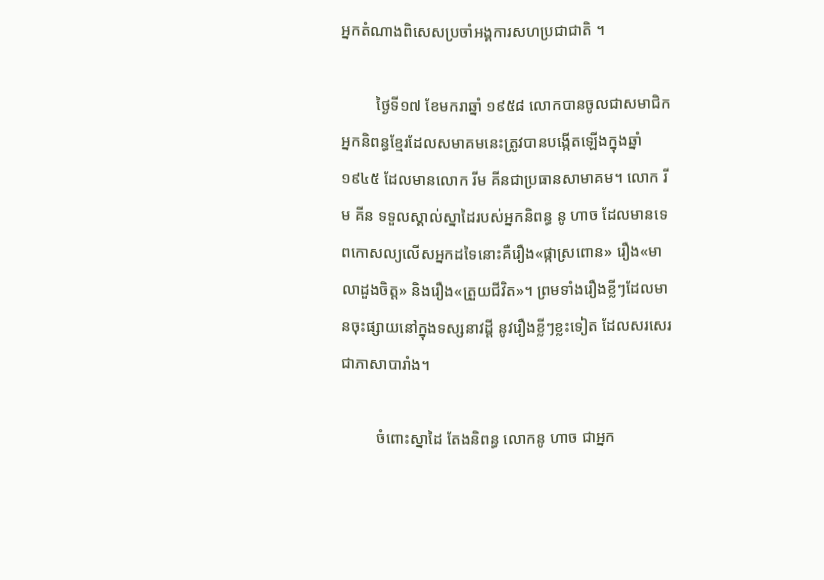អ្នកតំណាងពិសេសប្រចាំអង្គការសហប្រជាជាតិ ។

         ថ្ងៃទី១៧ ខែមករាឆ្នាំ ១៩៥៨ លោកបានចូលជាសមាជិកអ្នកនិពន្ធខ្មែរដែលសមាគមនេះត្រូវបានបង្កើតឡើងក្នុងឆ្នាំ ១៩៤៥ ដែលមានលោក រីម គីនជាប្រធានសាមាគម។ លោក រីម គីន ទទួលស្គាល់ស្នាដៃរបស់អ្នកនិពន្ធ នូ ហាច ដែលមានទេពកោសល្យលើសអ្នកដទៃនោះគឺរឿង«ផ្កាស្រពោន» រឿង«មាលាដួងចិត្ត» និងរឿង«ត្រួយជីវិត»។ ព្រមទាំងរឿងខ្លីៗដែលមានចុះផ្សាយនៅក្នុងទស្សនាវដី្ត នូវរឿងខ្លីៗខ្លះទៀត ដែលសរសេរជាភាសាបារាំង។

         ចំពោះស្នាដៃ តែងនិពន្ធ លោកនូ ហាច ជាអ្នក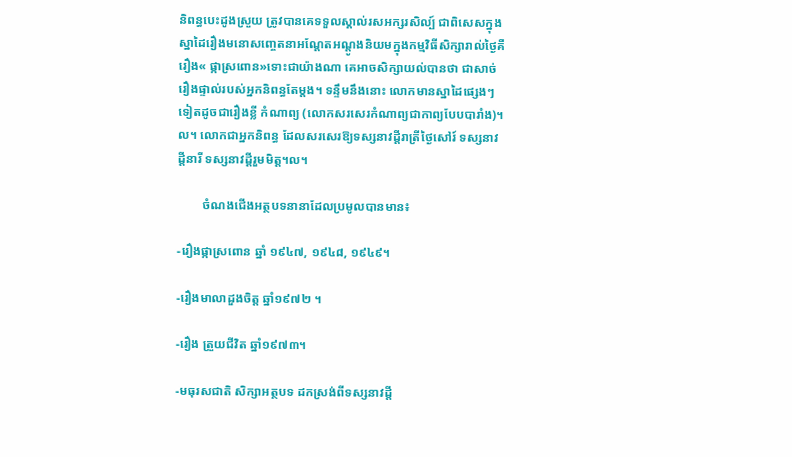និពន្ធបេះដូងស្រួយ ត្រូវបានគេទទួលស្គាល់រសអក្សរសិល្ប៍ ជាពិសេសក្នុងស្នាដៃរឿងមនោសញ្ចេតនាអណ្តែតអណ្តូងនិយមក្នុងកម្មវិធីសិក្សារាល់ថ្ងៃគឺរឿង« ផ្កាស្រពោន»ទោះជាយ៉ាងណា គេអាចសិក្សាយល់បានថា ជាសាច់រឿងផ្ទាល់របស់អ្នកនិពន្ធតែម្តង។ ទន្ទឹមនឹងនោះ លោកមានស្នាដៃផ្សេងៗទៀតដូចជារឿងខ្លី កំណាព្យ (លោកសរសេរកំណាព្យជាកាព្យបែបបារាំង)។ល។ លោកជាអ្នកនិពន្ធ ដែលសរសេរឱ្យទស្សនាវដ្តីរាត្រីថ្ងៃសៅរ៍ ទស្សនាវដ្តីនារី ទស្សនាវដ្តីរួមមិត្ត។ល។

        ចំណងជើងអត្ថបទនានាដែលប្រមូលបានមាន៖

-រឿងផ្កាស្រពោន ឆ្នាំ ១៩៤៧, ១៩៤៨, ១៩៤៩។

-រឿងមាលាដួងចិត្ត ឆ្នាំ១៩៧២ ។

-រឿង ត្រួយជីវិត ឆ្នាំ១៩៧៣។

-មធុរសជាតិ សិក្សាអត្ថបទ ដកស្រង់ពីទស្សនាវដ្តី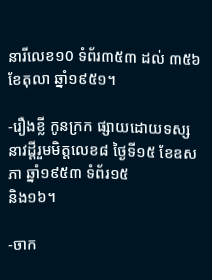នារីលេខ១0 ទំព័រ៣៥៣ ដល់ ៣៥៦ ខែតុលា ឆ្នាំ១៩៥១។

-រឿងខ្លី កូនក្រក ផ្សាយដោយទស្សនាវដ្តីរួមមិត្តលេខ៨ ថ្ងៃទី១៥ ខែឧសភា ឆ្នាំ១៩៥៣ ទំព័រ១៥
និង១៦។

-ចាក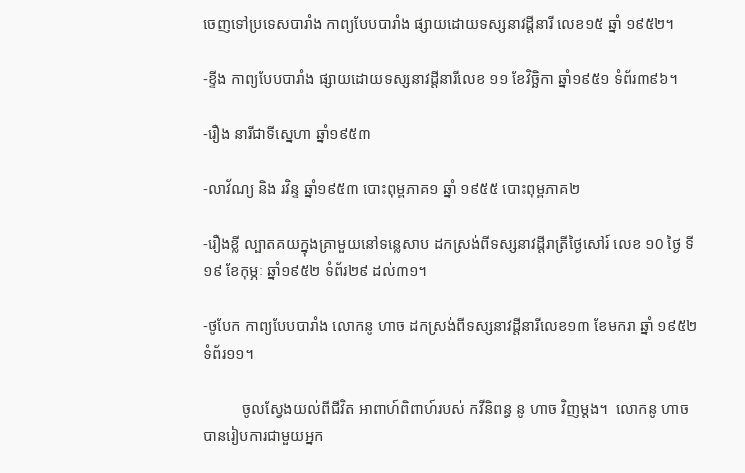ចេញទៅប្រទេសបារាំង កាព្យបែបបារាំង ផ្សាយដោយទស្សនាវដ្តីនារី លេខ១៥ ឆ្នាំ ១៩៥២។

-ខ្ទីង កាព្យបែបបារាំង ផ្សាយដោយទស្សនាវដ្តីនារីលេខ ១១ ខែវិច្ឆិកា ឆ្នាំ១៩៥១ ទំព័រ៣៩៦។

-រឿង នារីជាទីស្នេហា ឆ្នាំ១៩៥៣

-លាវ័ណ្យ និង រវិន្ទ ឆ្នាំ១៩៥៣ បោះពុម្ពភាគ១ ឆ្នាំ ១៩៥៥ បោះពុម្ពភាគ២

-រឿងខ្លី ល្បាតគយក្នុងគ្រាមួយនៅទន្លេសាប ដកស្រង់ពីទស្សនាវដ្តីរាត្រីថ្ងៃសៅរ៍ លេខ ១0 ថ្ងៃ ទី១៩ ខែកុម្ភៈ ឆ្នាំ១៩៥២ ទំព័រ២៩ ដល់៣១។

-ថូបែក កាព្យបែបបារាំង លោកនូ ហាច ដកស្រង់ពីទស្សនាវដ្តីនារីលេខ១៣ ខែមករា ឆ្នាំ ១៩៥២ ទំព័រ១១។

          ចូលស្វែងយល់ពីជីវិត អាពាហ៍ពិពាហ៍របស់ កវីនិពន្ធ នូ ហាច វិញម្ដង។  លោកនូ ហាច បានរៀបការជាមួយអ្នក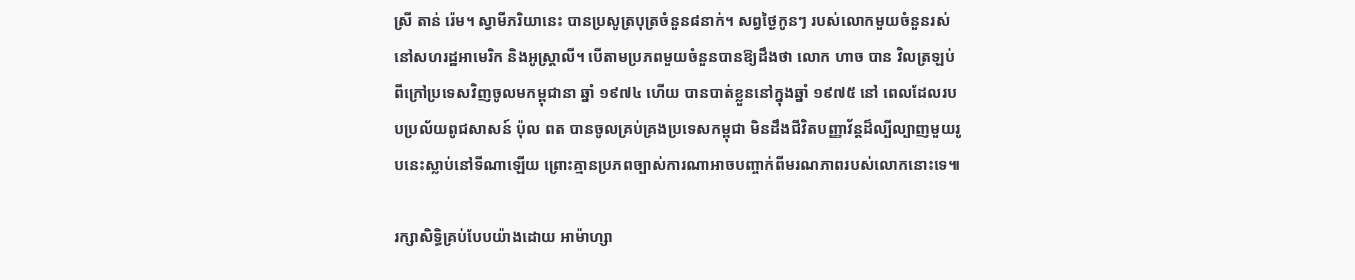ស្រី តាន់ រ៉េម។ ស្វាមីភរិយានេះ បានប្រសូត្របុត្រចំនួន៨នាក់។ សព្វថ្ងៃកូនៗ របស់លោកមួយចំនួនរស់នៅសហរដ្ឋអាមេរិក និងអូស្រ្តាលី។ បើតាមប្រភពមួយចំនួនបានឱ្យដឹងថា លោក ហាច បាន វិលត្រឡប់ពីក្រៅប្រទេសវិញចូលមកម្ពុជានា ឆ្នាំ ១៩៧៤ ហើយ បានបាត់ខ្លួននៅក្នុងឆ្នាំ ១៩៧៥ នៅ ពេលដែលរបបប្រល័យពូជសាសន៍ ប៉ុល ពត បានចូលគ្រប់គ្រងប្រទេសកម្ពុជា មិនដឹងជីវិតបញ្ញាវ័ន្តដ៏ល្បីល្បាញមួយរូបនេះស្លាប់នៅទីណាឡើយ ព្រោះគ្មានប្រភពច្បាស់ការណាអាចបញ្ចាក់ពីមរណភាពរបស់លោកនោះទេ៕

រក្សាសិទ្ធិគ្រប់បែបយ៉ាងដោយ អាម៉ាហ្សា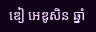ឌៀ អេឌូសិន ឆ្នាំ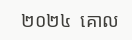២០២៤  គោល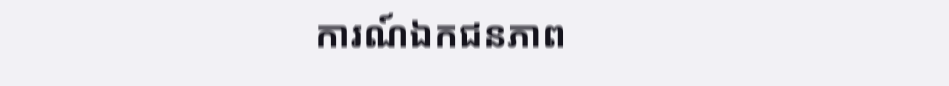ការណ៍ឯកជនភាព